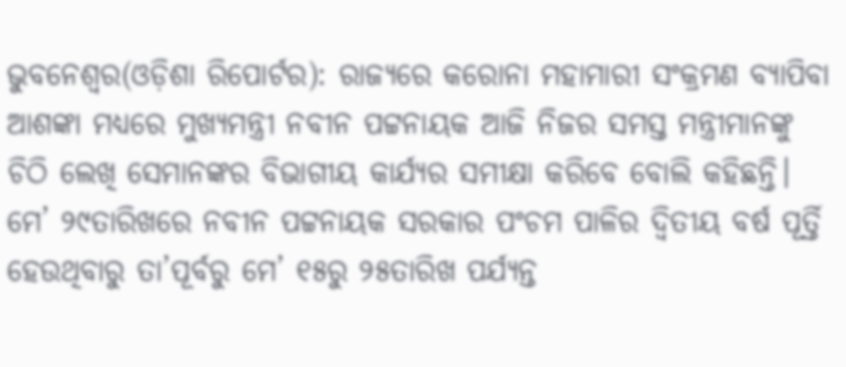ଭୁବନେଶ୍ୱର(ଓଡ଼ିଶା ରିପୋର୍ଟର): ରାଜ୍ୟରେ କରୋନା ମହାମାରୀ ସଂକ୍ରମଣ ବ୍ୟାପିବା ଆଶଙ୍କା ମଧ୍ୟରେ ମୁଖ୍ୟମନ୍ତ୍ରୀ ନବୀନ ପଟ୍ଟନାୟକ ଆଜି ନିଜର ସମସ୍ତ ମନ୍ତ୍ରୀମାନଙ୍କୁ ଚିଠି ଲେଖି ସେମାନଙ୍କର ବିଭାଗୀୟ କାର୍ଯ୍ୟର ସମୀକ୍ଷା କରିବେ ବୋଲି କହିଛନ୍ତି। ମେ’ ୨୯ତାରିଖରେ ନବୀନ ପଟ୍ଟନାୟକ ସରକାର ପଂଚମ ପାଳିର ଦ୍ୱିତୀୟ ବର୍ଷ ପୂର୍ତ୍ତି ହେଉଥିବାରୁ ତା’ପୂର୍ବରୁ ମେ’ ୧୫ରୁ ୨୫ତାରିଖ ପର୍ଯ୍ୟନ୍ତ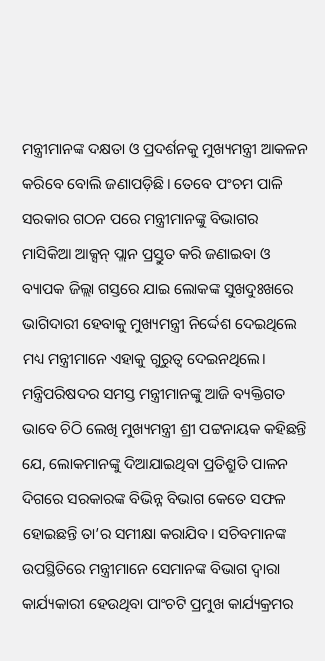ମନ୍ତ୍ରୀମାନଙ୍କ ଦକ୍ଷତା ଓ ପ୍ରଦର୍ଶନକୁ ମୁଖ୍ୟମନ୍ତ୍ରୀ ଆକଳନ କରିବେ ବୋଲି ଜଣାପଡ଼ିଛି। ତେବେ ପଂଚମ ପାଳି ସରକାର ଗଠନ ପରେ ମନ୍ତ୍ରୀମାନଙ୍କୁ ବିଭାଗର ମାସିକିଆ ଆକ୍ସନ୍ ପ୍ଲାନ ପ୍ରସ୍ତୁତ କରି ଜଣାଇବା ଓ ବ୍ୟାପକ ଜିଲ୍ଲା ଗସ୍ତରେ ଯାଇ ଲୋକଙ୍କ ସୁଖଦୁଃଖରେ ଭାଗିଦାରୀ ହେବାକୁ ମୁଖ୍ୟମନ୍ତ୍ରୀ ନିର୍ଦ୍ଦେଶ ଦେଇଥିଲେ ମଧ୍ୟ ମନ୍ତ୍ରୀମାନେ ଏହାକୁ ଗୁରୁତ୍ୱ ଦେଇନଥିଲେ।
ମନ୍ତ୍ରିପରିଷଦର ସମସ୍ତ ମନ୍ତ୍ରୀମାନଙ୍କୁ ଆଜି ବ୍ୟକ୍ତିଗତ ଭାବେ ଚିଠି ଲେଖି ମୁଖ୍ୟମନ୍ତ୍ରୀ ଶ୍ରୀ ପଟ୍ଟନାୟକ କହିଛନ୍ତି ଯେ, ଲୋକମାନଙ୍କୁ ଦିଆଯାଇଥିବା ପ୍ରତିଶ୍ରୁତି ପାଳନ ଦିଗରେ ସରକାରଙ୍କ ବିଭିନ୍ନ ବିଭାଗ କେତେ ସଫଳ ହୋଇଛନ୍ତି ତା’ର ସମୀକ୍ଷା କରାଯିବ। ସଚିବମାନଙ୍କ ଉପସ୍ଥିତିରେ ମନ୍ତ୍ରୀମାନେ ସେମାନଙ୍କ ବିଭାଗ ଦ୍ୱାରା କାର୍ଯ୍ୟକାରୀ ହେଉଥିବା ପାଂଚଟି ପ୍ରମୁଖ କାର୍ଯ୍ୟକ୍ରମର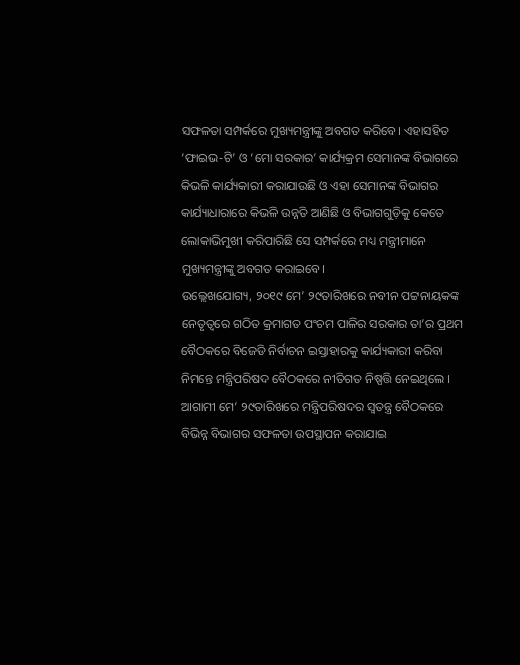ସଫଳତା ସମ୍ପର୍କରେ ମୁଖ୍ୟମନ୍ତ୍ରୀଙ୍କୁ ଅବଗତ କରିବେ। ଏହାସହିତ ‘ଫାଇଭ-ଟି’ ଓ ‘ମୋ ସରକାର’ କାର୍ଯ୍ୟକ୍ରମ ସେମାନଙ୍କ ବିଭାଗରେ କିଭଳି କାର୍ଯ୍ୟକାରୀ କରାଯାଉଛି ଓ ଏହା ସେମାନଙ୍କ ବିଭାଗର କାର୍ଯ୍ୟାଧାରାରେ କିଭଳି ଉନ୍ନତି ଆଣିଛି ଓ ବିଭାଗଗୁଡ଼ିକୁ କେତେ ଲୋକାଭିମୁଖୀ କରିପାରିଛି ସେ ସମ୍ପର୍କରେ ମଧ୍ୟ ମନ୍ତ୍ରୀମାନେ ମୁଖ୍ୟମନ୍ତ୍ରୀଙ୍କୁ ଅବଗତ କରାଇବେ।
ଉଲ୍ଲେଖଯୋଗ୍ୟ, ୨୦୧୯ ମେ’ ୨୯ତାରିଖରେ ନବୀନ ପଟ୍ଟନାୟକଙ୍କ ନେତୃତ୍ୱରେ ଗଠିତ କ୍ରମାଗତ ପଂଚମ ପାଳିର ସରକାର ତା’ର ପ୍ରଥମ ବୈଠକରେ ବିଜେଡି ନିର୍ବାଚନ ଇସ୍ତାହାରକୁ କାର୍ଯ୍ୟକାରୀ କରିବା ନିମନ୍ତେ ମନ୍ତ୍ରିପରିଷଦ ବୈଠକରେ ନୀତିଗତ ନିଷ୍ପତ୍ତି ନେଇଥିଲେ । ଆଗାମୀ ମେ’ ୨୯ତାରିଖରେ ମନ୍ତ୍ରିପରିଷଦର ସ୍ୱତନ୍ତ୍ର ବୈଠକରେ ବିଭିନ୍ନ ବିଭାଗର ସଫଳତା ଉପସ୍ଥାପନ କରାଯାଇ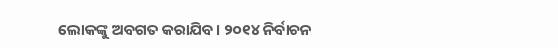ଲୋକଙ୍କୁ ଅବଗତ କରାଯିବ। ୨୦୧୪ ନିର୍ବାଚନ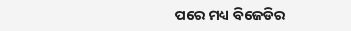ପରେ ମଧ୍ୟ ବିଜେଡିର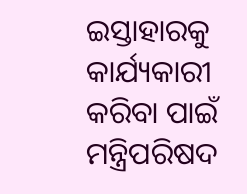ଇସ୍ତାହାରକୁ କାର୍ଯ୍ୟକାରୀ କରିବା ପାଇଁ ମନ୍ତ୍ରିପରିଷଦ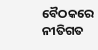ବୈଠକରେ ନୀତିଗତ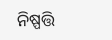ନିଷ୍ପତ୍ତି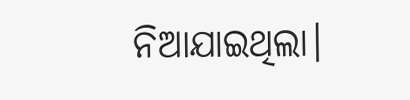ନିଆଯାଇଥିଲା।